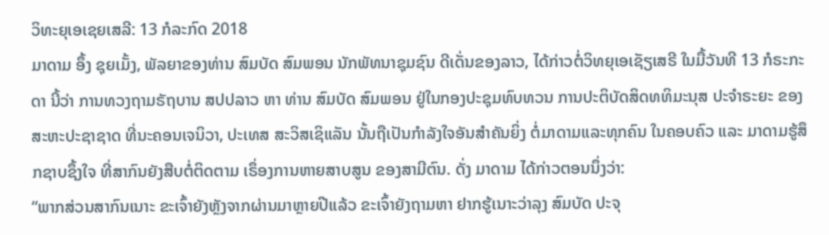ວິທະຍຸເອເຊຍເສລີ: 13 ກໍລະກົດ 2018
ມາດາມ ອຶ້ງ ຊຸຍເມັ້ງ, ພັລຍາຂອງທ່ານ ສົມບັດ ສົມພອນ ນັກພັທນາຊຸມຊົນ ດີເດັ່ນຂອງລາວ, ໄດ້ກ່າວຕໍ່ວິທຍຸເອເຊັຽເສຣີ ໃນມື້ວັນທີ 13 ກໍຣະກະດາ ນີ້ວ່າ ການທວງຖາມຣັຖບານ ສປປລາວ ຫາ ທ່ານ ສົມບັດ ສົມພອນ ຢູ່ໃນກອງປະຊຸມທົບທວນ ການປະຕິບັດສິດທທິມະນຸສ ປະຈຳຣະຍະ ຂອງສະຫະປະຊາຊາດ ທີ່ນະຄອນເຈນິວາ, ປະເທສ ສະວິສເຊິແລັນ ນັ້ນຖືເປັນກຳລັງໃຈອັນສຳຄັນຍິ່ງ ຕໍ່ມາດາມແລະທຸກຄົນ ໃນຄອບຄົວ ແລະ ມາດາມຮູ້ສຶກຊາບຊຶ້ງໃຈ ທີ່ສາກົນຍັງສືບຕໍ່ຕິດຕາມ ເຣຶ່ອງການຫາຍສາບສູນ ຂອງສາມີຕົນ. ດັ່ງ ມາດາມ ໄດ້ກ່າວຕອນນຶ່ງວ່າ:
“ພາກສ່ວນສາກົນເນາະ ຂະເຈົ້າຍັງຫຼັງຈາກຜ່ານມາຫຼາຍປີແລ້ວ ຂະເຈົ້າຍັງຖາມຫາ ຢາກຮູ້ເນາະວ່າລຸງ ສົມບັດ ປະຈຸ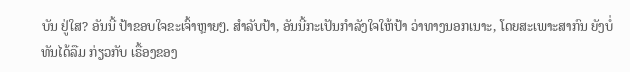ບັນ ຢູ່ໃສ? ອັນນີ້ ປ້າຂອບໃຈຂະເຈົ້າຫຼາຍໆ. ສຳລັບປ້າ, ອັນນີ້ກະເປັນກຳລັງໃຈໃຫ້ປ້າ ວ່າທາງນອກເນາະ, ໂດຍສະເພາະສາກົນ ຍັງບໍ່ທັນໄດ້ລືມ ກ່ຽວກັບ ເຣື້ອງຂອງ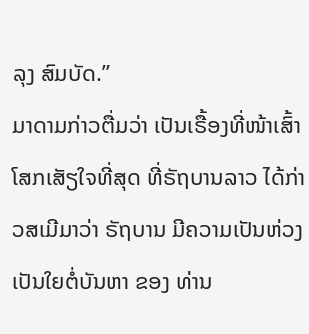ລຸງ ສົມບັດ.”
ມາດາມກ່າວຕື່ມວ່າ ເປັນເຣື້ອງທີ່ໜ້າເສົ້າໂສກເສັຽໃຈທີ່ສຸດ ທີ່ຣັຖບານລາວ ໄດ້ກ່າວສເມີມາວ່າ ຣັຖບານ ມີຄວາມເປັນຫ່ວງເປັນໃຍຕໍ່ບັນຫາ ຂອງ ທ່ານ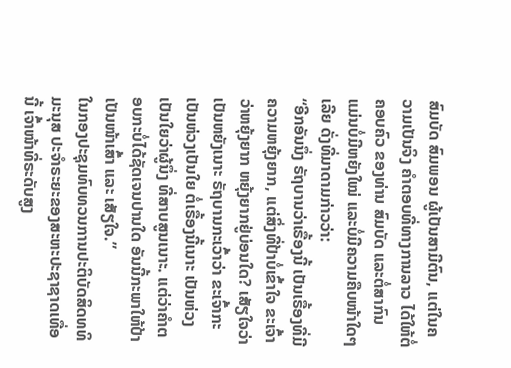ສົມບັດ ສົມພອນ ຜູ້ເປັນສາມີຕົນ, ແຕ່ໃນຄວາມເປັນຈິງ ຄຳຕອບທີ່ທາງການລາວ ໄດ້ໃຫ້ຕໍ່ຄອບຄົວ ຂອງທ່ານ ສົມບັດ ແລະຕໍ່ສາກົນ ແມ່ນບໍ່ມີຫຍັງໃໝ່ ແລະບໍ່ມີຄວາມຄືບໜ້າໃດໆເລີຍ ດັ່ງທີ່ມາດາມກ່າວວ່າ:
“ອີກອັນນຶ່ງ ຣັຖບານວ່າເຣື້ອງນີ້ ເປັນເຣື້ອງທີ່ມີຄວາມຫຍຸ້ງຍາກ, ແຕ່ສິ່ງທີ່ປ້າບໍ່ເຂົ້າໃຈ ຂະເຈົ້າວ່າຫຍຸ້ງຍາກ ຫຍຸ້ງຍາກຢູ່ບ່ອນໃດ? ເສັຽໃຈວ່າ ເປັນຫຍັງເນາະ ຣັຖບານກະເວົ້າວ່າ ຂະເຈົ້າກະເປັນຫ່ວງເປັນໃຍ ຕໍ່ເຣື້ອງນີ້ເນາະ ເປັນຫ່ວງເປັນໃຍວ່າຜູ້ນຶ່ງ ທີ່ສາບສູນເນາະ. ແຕ່ວ່າຄຳຕອບກະບໍ່ໄດ້ຊັດເຈນປານໃດ ອັນນີ້ກະພາໃຫ້ປ້າ ເປັນໜ້າເສົ້າ ແລະ ເສັຽໃຈ.”
ໃນກອງປະຊຸມທົບທວນການປະຕິບັດສິດທທິມະນຸສ ປະຈຳຣະຍະຂອງສະຫະປະຊາຊາດເທື່ອນີ້ ເຈົ້າໜ້າທີ່ຣະດັບສູງ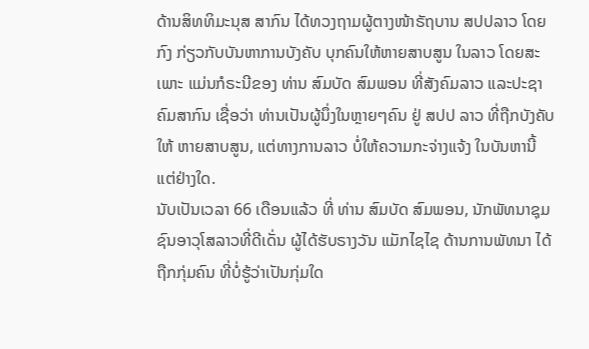ດ້ານສິທທິມະນຸສ ສາກົນ ໄດ້ທວງຖາມຜູ້ຕາງໜ້າຣັຖບານ ສປປລາວ ໂດຍກົງ ກ່ຽວກັບບັນຫາການບັງຄັບ ບຸກຄົນໃຫ້ຫາຍສາບສູນ ໃນລາວ ໂດຍສະເພາະ ແມ່ນກໍຣະນີຂອງ ທ່ານ ສົມບັດ ສົມພອນ ທີ່ສັງຄົມລາວ ແລະປະຊາຄົມສາກົນ ເຊື່ອວ່າ ທ່ານເປັນຜູ້ນຶ່ງໃນຫຼາຍໆຄົນ ຢູ່ ສປປ ລາວ ທີ່ຖືກບັງຄັບໃຫ້ ຫາຍສາບສູນ, ແຕ່ທາງການລາວ ບໍ່ໃຫ້ຄວາມກະຈ່າງແຈ້ງ ໃນບັນຫານີ້ ແຕ່ຢ່າງໃດ.
ນັບເປັນເວລາ 66 ເດືອນແລ້ວ ທີ່ ທ່ານ ສົມບັດ ສົມພອນ, ນັກພັທນາຊຸມຊົນອາວຸໂສລາວທີ່ດີເດັ່ນ ຜູ້ໄດ້ຮັບຣາງວັນ ແມັກໄຊໄຊ ດ້ານການພັທນາ ໄດ້ຖືກກຸ່ມຄົນ ທີ່ບໍ່ຮູ້ວ່າເປັນກຸ່ມໃດ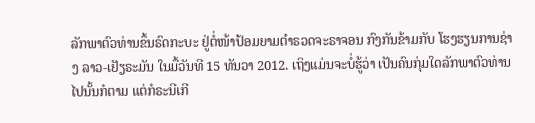ລັກພາຕົວທ່ານຂຶ້ນຣົດກະບະ ຢູ່ຕໍ່ໜ້າປ້ອມຍາມຕຳຣວດຈະຣາຈອນ ກົງກັນຂ້າມກັບ ໂຮງຮຽນການຊ່າງ ລາວ-ເຢັຽຣະມັນ ໃນມື້ວັນທີ 15 ທັນວາ 2012. ເຖິງແມ່ນຈະບໍ່ຮູ້ວ່າ ເປັນຄົນກຸ່ມໃດລັກພາຕົວທ່ານໄປນັ້ນກໍຕາມ ແຕ່ກໍຣະນີເກີ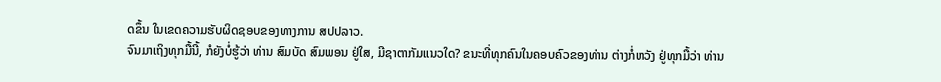ດຂຶ້ນ ໃນເຂດຄວາມຮັບຜິດຊອບຂອງທາງການ ສປປລາວ.
ຈົນມາເຖິງທຸກມື້ນີ້, ກໍຍັງບໍ່ຮູ້ວ່າ ທ່ານ ສົມບັດ ສົມພອນ ຢູ່ໃສ, ມີຊາຕາກັມແນວໃດ? ຂນະທີ່ທຸກຄົນໃນຄອບຄົວຂອງທ່ານ ຕ່າງກໍ່ຫວັງ ຢູ່ທຸກມື້ວ່າ ທ່ານ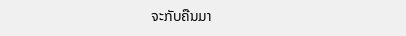ຈະກັບຄືນມາ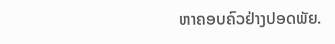ຫາຄອບຄົວຢ່າງປອດພັຍ.